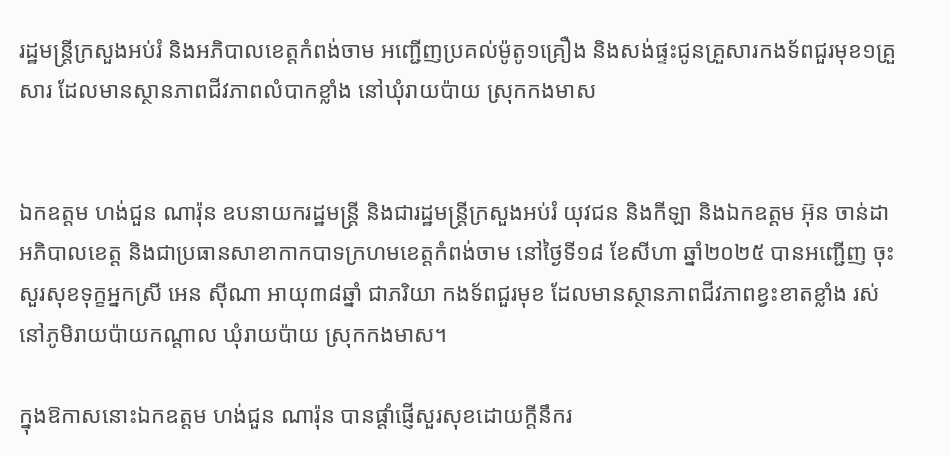រដ្ឋមន្ត្រីក្រសួងអប់រំ និងអភិបាលខេត្តកំពង់ចាម អញ្ជើញប្រគល់ម៉ូតូ១គ្រឿង និងសង់ផ្ទះជូនគ្រួសារកងទ័ពជួរមុខ១គ្រួសារ ដែលមានស្ថានភាពជីវភាពលំបាកខ្លាំង នៅឃុំរាយប៉ាយ ស្រុកកងមាស


ឯកឧត្តម ហង់ជួន ណារ៉ុន ឧបនាយករដ្ឋមន្ត្រី និងជារដ្ឋមន្ត្រីក្រសួងអប់រំ យុវជន និងកីឡា និងឯកឧត្តម អ៊ុន ចាន់ដា អភិបាលខេត្ត និងជាប្រធានសាខាកាកបាទក្រហមខេត្តកំពង់ចាម នៅថ្ងៃទី១៨ ខែសីហា ឆ្នាំ២០២៥ បានអញ្ជើញ ចុះសួរសុខទុក្ខអ្នកស្រី អេន ស៊ីណា អាយុ៣៨ឆ្នាំ ជាភរិយា កងទ័ពជួរមុខ ដែលមានស្ថានភាពជីវភាពខ្វះខាតខ្លាំង រស់នៅភូមិរាយប៉ាយកណ្តាល ឃុំរាយប៉ាយ ស្រុកកងមាស។

ក្នុងឱកាសនោះឯកឧត្តម ហង់ជួន ណារ៉ុន បានផ្ដាំផ្ញើសួរសុខដោយក្តីនឹករ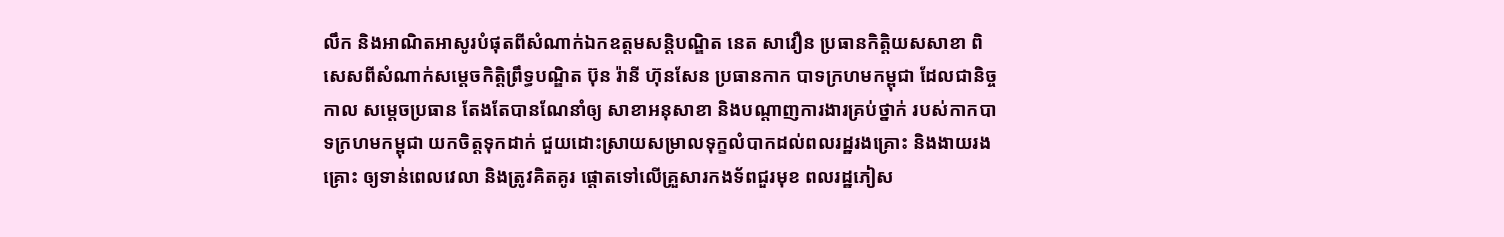លឹក និងអាណិតអាសូរបំផុតពីសំណាក់ឯកឧត្តមសន្តិបណ្ឌិត នេត សាវឿន ប្រធានកិត្តិយសសាខា ពិសេសពីសំណាក់សម្តេចកិត្តិព្រឹទ្ធបណ្ឌិត ប៊ុន រ៉ានី ហ៊ុនសែន ប្រធានកាក បាទក្រហមកម្ពុជា ដែលជានិច្ចកាល សម្តេចប្រធាន តែងតែបានណែនាំឲ្យ សាខាអនុសាខា និងបណ្តាញការងារគ្រប់ថ្នាក់ របស់កាកបាទក្រហមកម្ពុជា យកចិត្តទុកដាក់ ជួយដោះស្រាយសម្រាលទុក្ខលំបាកដល់ពលរដ្ឋរងគ្រោះ និងងាយរងគ្រោះ ឲ្យទាន់ពេលវេលា និងត្រូវគិតគូរ ផ្តោតទៅលើគ្រួសារកងទ័ពជួរមុខ ពលរដ្ឋភៀស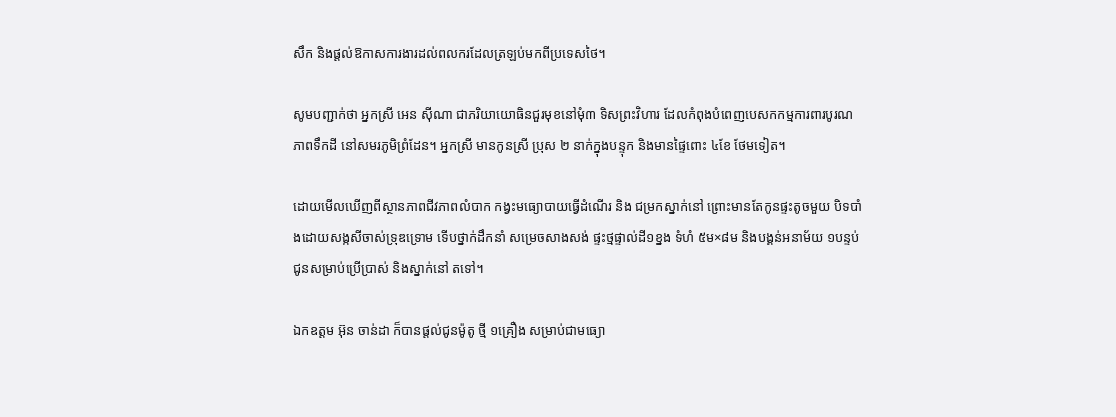សឹក និងផ្តល់ឱកាសការងារដល់ពលករដែលត្រឡប់មកពីប្រទេសថៃ។

សូមបញ្ជាក់ថា អ្នកស្រី អេន ស៊ីណា ជាភរិយាយោធិនជួរមុខនៅមុំ៣ ទិសព្រះវិហារ ដែលកំពុងបំពេញបេសកកម្មការពារបូរណភាពទឹកដី នៅសមរភូមិព្រំដែន។ អ្នកស្រី មានកូនស្រី ប្រុស ២ នាក់ក្នុងបន្ទុក និងមានផ្ទៃពោះ ៤ខែ ថែមទៀត។

ដោយមើលឃើញពីស្ថានភាពជីវភាពលំបាក កង្វះមធ្យោបាយធ្វើដំណើរ និង ជម្រកស្នាក់នៅ ព្រោះមានតែកូនផ្ទះតូចមួយ បិទបាំងដោយសង្កសីចាស់ទ្រុឌទ្រោម ទើបថ្នាក់ដឹកនាំ សម្រេចសាងសង់ ផ្ទះថ្មផ្ទាល់ដី១ខ្នង ទំហំ ៥ម×៨ម និងបង្គន់អនាម័យ ១បន្ទប់ ជូនសម្រាប់ប្រើប្រាស់ និងស្នាក់នៅ តទៅ។

ឯកឧត្តម អ៊ុន ចាន់ដា ក៏បានផ្តល់ជូនម៉ូតូ ថ្មី ១គ្រឿង សម្រាប់ជាមធ្យោ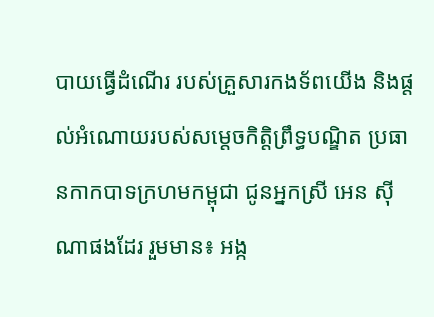បាយធ្វើដំណើរ របស់គ្រួសារកងទ័ពយើង និងផ្តល់អំណោយរបស់សម្តេចកិត្តិព្រឹទ្ធបណ្ឌិត ប្រធានកាកបាទក្រហមកម្ពុជា ជូនអ្នកស្រី អេន ស៊ីណាផងដែរ រួមមាន៖ អង្ក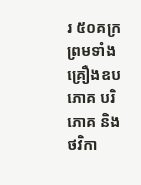រ ៥០គក្រ ព្រមទាំង គ្រឿងឧបភោគ បរិភោគ និង ថវិកា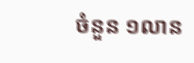ចំនួន ១លាន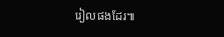រៀលផងដែរ៕